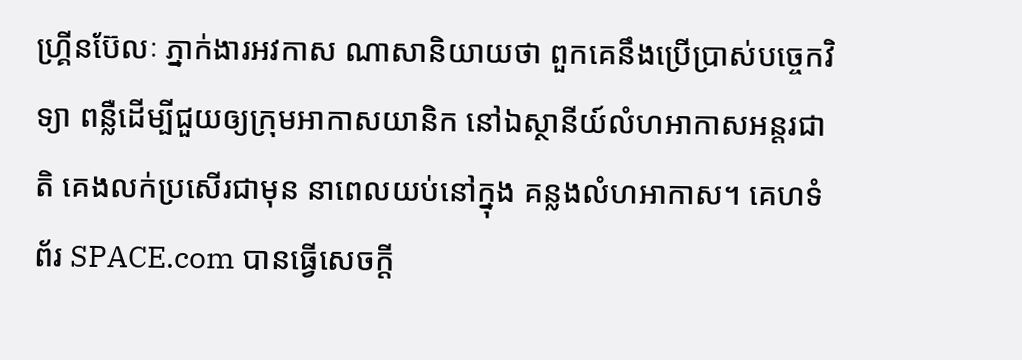ហ្គ្រីនប៊ែលៈ ភ្នាក់ងារអវកាស ណាសានិយាយថា ពួកគេនឹងប្រើប្រាស់បច្ចេកវិទ្យា ពន្លឺដើម្បីជួយឲ្យក្រុមអាកាសយានិក នៅឯស្ថានីយ៍លំហអាកាសអន្តរជាតិ គេងលក់ប្រសើរជាមុន នាពេលយប់នៅក្នុង គន្លងលំហអាកាស។ គេហទំព័រ SPACE.com បានធ្វើសេចក្តី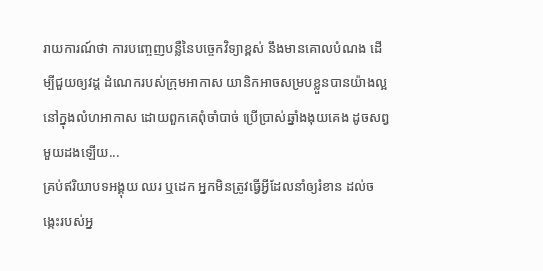រាយការណ៍ថា ការបញ្ចេញបន្លឺនៃបច្ចេកវិទ្យាខ្ពស់ នឹងមានគោលបំណង ដើម្បីជួយឲ្យវដ្ត ដំណេករបស់ក្រុមអាកាស យានិកអាចសម្របខ្លួនបានយ៉ាងល្អ នៅក្នុងលំហអាកាស ដោយពួកគេពុំចាំបាច់ ប្រើប្រាស់ឆ្នាំងងុយគេង ដូចសព្វមួយដងឡើយ...
គ្រប់ឥរិយាបទអង្គុយ ឈរ ឬដេក អ្នកមិនត្រូវធ្វើអ្វីដែលនាំឲ្យរំខាន ដល់ចង្កេះរបស់អ្ន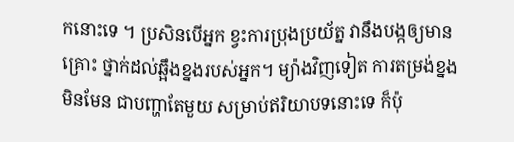កនោះទេ ។ ប្រសិនបើអ្នក ខ្វះការប្រុងប្រយ័ត្ន វានឹងបង្កឲ្យមានគ្រោះ ថ្នាក់ដល់ឆ្អឹងខ្នងរបស់អ្នក។ ម្យ៉ាងវិញទៀត ការតម្រង់ខ្នងមិនមែន ជាបញ្ហាតែមួយ សម្រាប់ឥរិយាបទនោះទេ ក៏ប៉ុ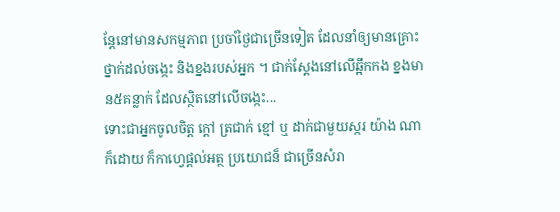ន្តែនៅមានសកម្មភាព ប្រចាំថ្ងៃជាច្រើនទៀត ដែលនាំឲ្យមានគ្រោះថ្នាក់ដល់ចង្កេះ និងខ្នងរបស់អ្នក ។ ជាក់ស្តែងនៅលើឆ្អឹកកង ខ្នងមាន៥គន្លាក់ ដែលស្ថិតនៅលើចង្កេះ...
ទោះជាអ្នកចូលចិត្ត ក្តៅ ត្រជាក់ ខ្មៅ ឬ ដាក់ជាមួយស្ករ យ៉ាង ណាក៏ដោយ ក៏កាហ្វេផ្តល់អត្ថ ប្រយោជន៏ ជាច្រើនសំរា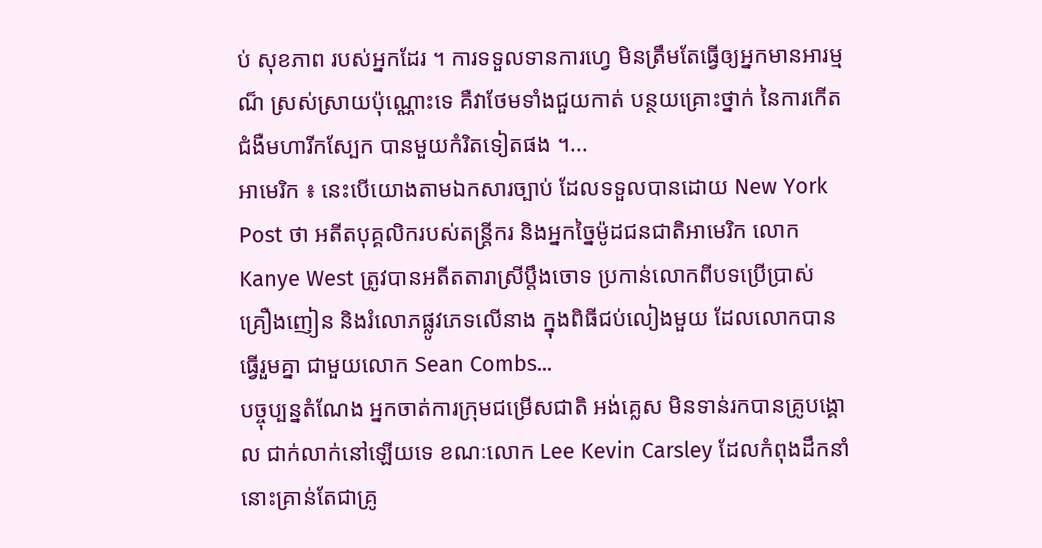ប់ សុខភាព របស់អ្នកដែរ ។ ការទទួលទានការហ្វេ មិនត្រឹមតែធ្វើឲ្យអ្នកមានអារម្មណ៏ ស្រស់ស្រាយប៉ុណ្ណោះទេ គឺវាថែមទាំងជួយកាត់ បន្ថយគ្រោះថ្នាក់ នៃការកើតជំងឺមហារីកស្បែក បានមួយកំរិតទៀតផង ។...
អាមេរិក ៖ នេះបើយោងតាមឯកសារច្បាប់ ដែលទទួលបានដោយ New York Post ថា អតីតបុគ្គលិករបស់តន្ត្រីករ និងអ្នកច្នៃម៉ូដជនជាតិអាមេរិក លោក Kanye West ត្រូវបានអតីតតារាស្រីប្តឹងចោទ ប្រកាន់លោកពីបទប្រើប្រាស់ គ្រឿងញៀន និងរំលោភផ្លូវភេទលើនាង ក្នុងពិធីជប់លៀងមួយ ដែលលោកបានធ្វើរួមគ្នា ជាមួយលោក Sean Combs...
បច្ចុប្បន្នតំណែង អ្នកចាត់ការក្រុមជម្រើសជាតិ អង់គ្លេស មិនទាន់រកបានគ្រូបង្គោល ជាក់លាក់នៅឡើយទេ ខណៈលោក Lee Kevin Carsley ដែលកំពុងដឹកនាំនោះគ្រាន់តែជាគ្រូ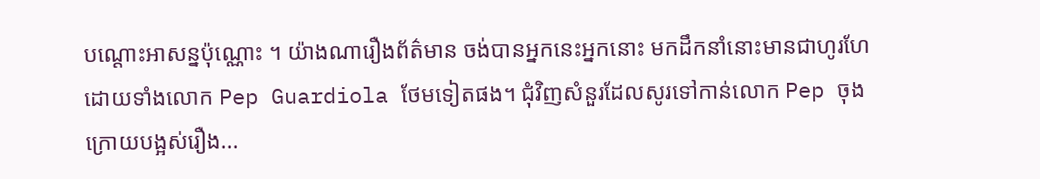បណ្ដោះអាសន្នប៉ុណ្ណោះ ។ យ៉ាងណារឿងព័ត៌មាន ចង់បានអ្នកនេះអ្នកនោះ មកដឹកនាំនោះមានជាហូរហែ ដោយទាំងលោក Pep Guardiola ថែមទៀតផង។ ជុំវិញសំនួរដែលសូរទៅកាន់លោក Pep ចុងក្រោយបង្អស់រឿង...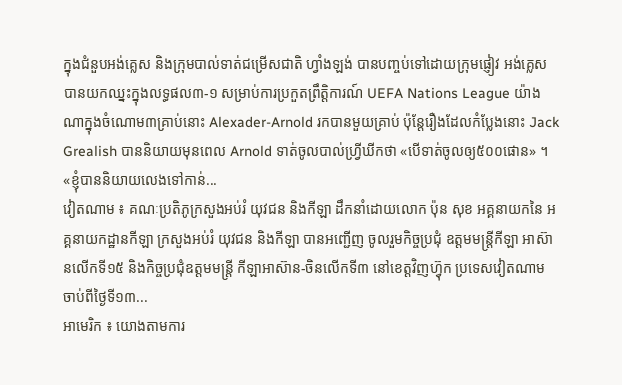ក្នុងជំនួបអង់គ្លេស និងក្រុមបាល់ទាត់ជម្រើសជាតិ ហ្វាំងឡង់ បានបញ្ចប់ទៅដោយក្រុមផ្ញៀវ អង់គ្លេស បានយកឈ្នះក្នុងលទ្ធផល៣-១ សម្រាប់ការប្រកួតព្រឹត្តិការណ៍ UEFA Nations League យ៉ាងណាក្នុងចំណោម៣គ្រាប់នោះ Alexader-Arnold រកបានមួយគ្រាប់ ប៉ុន្តែរឿងដែលកំប្លែងនោះ Jack Grealish បាននិយាយមុនពេល Arnold ទាត់ចូលបាល់ហ្វ្រីឃីកថា «បើទាត់ចូលឲ្យ៥០០ផោន» ។ «ខ្ញុំបាននិយាយលេងទៅកាន់...
វៀតណាម ៖ គណៈប្រតិភូក្រសួងអប់រំ យុវជន និងកីឡា ដឹកនាំដោយលោក ប៉ុន សុខ អគ្គនាយកនៃ អគ្គនាយកដ្ឋានកីឡា ក្រសួងអប់រំ យុវជន និងកីឡា បានអញ្ជើញ ចូលរួមកិច្ចប្រជុំ ឧត្តមមន្ត្រីកីឡា អាស៊ានលើកទី១៥ និងកិច្ចប្រជុំឧត្តមមន្រ្តី កីឡាអាស៊ាន-ចិនលើកទី៣ នៅខេត្តវិញហ្វ៊ុក ប្រទេសវៀតណាម ចាប់ពីថ្ងៃទី១៣...
អាមេរិក ៖ យោងតាមការ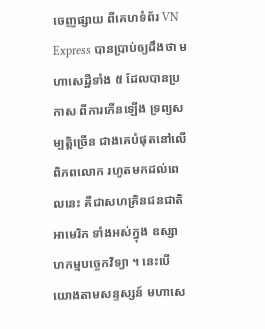ចេញផ្សាយ ពីគេហទំព័រ VN Express បានប្រាប់ឲ្យដឹងថា មហាសេដ្ឋីទាំង ៥ ដែលបានប្រកាស ពីការកើនឡើង ទ្រព្យសម្បត្តិច្រើន ជាងគេបំផុតនៅលើពិភពលោក រហូតមកដល់ពេលនេះ គឺជាសហគ្រិនជនជាតិ អាមេរិក ទាំងអស់ក្នុង ឧស្សាហកម្មបច្ចេកវិទ្យា ។ នេះបើយោងតាមសន្ទស្សន៍ មហាសេ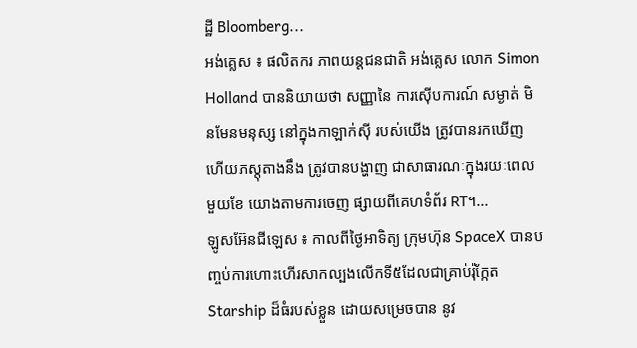ដ្ឋី Bloomberg...
អង់គ្លេស ៖ ផលិតករ ភាពយន្តជនជាតិ អង់គ្លេស លោក Simon Holland បាននិយាយថា សញ្ញានៃ ការស៊ើបការណ៍ សម្ងាត់ មិនមែនមនុស្ស នៅក្នុងកាឡាក់ស៊ី របស់យើង ត្រូវបានរកឃើញ ហើយភស្តុតាងនឹង ត្រូវបានបង្ហាញ ជាសាធារណៈក្នុងរយៈពេលមួយខែ យោងតាមការចេញ ផ្សាយពីគេហទំព័រ RT។...
ឡូសអ៊ែនជីឡេស ៖ កាលពីថ្ងៃអាទិត្យ ក្រុមហ៊ុន SpaceX បានបញ្ចប់ការហោះហើរសាកល្បងលើកទី៥ដែលជាគ្រាប់រ៉ុក្កែត Starship ដ៏ធំរបស់ខ្លួន ដោយសម្រេចបាន នូវ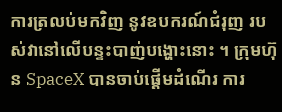ការត្រលប់មកវិញ នូវឧបករណ៍ជំរុញ របស់វានៅលើបន្ទះបាញ់បង្ហោះនោះ ។ ក្រុមហ៊ុន SpaceX បានចាប់ផ្តើមដំណើរ ការ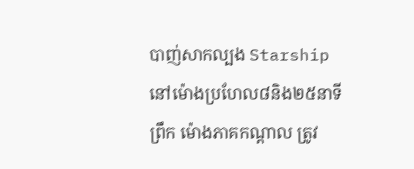បាញ់សាកល្បង Starship នៅម៉ោងប្រហែល៨និង២៥នាទីព្រឹក ម៉ោងភាគកណ្តាល ត្រូវ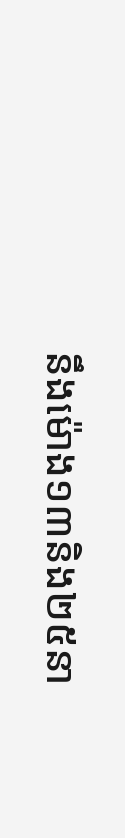នឹងម៉ោង១៣និង២៥នា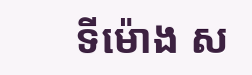ទីម៉ោង ស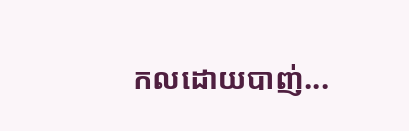កលដោយបាញ់...